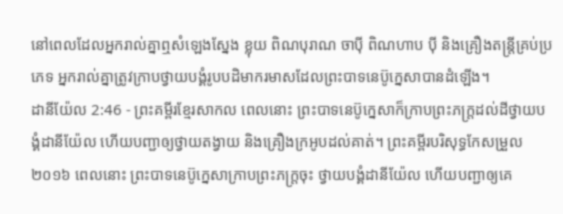នៅពេលដែលអ្នករាល់គ្នាឮសំឡេងស្នែង ខ្លុយ ពិណបុរាណ ចាប៉ី ពិណហាប ប៉ី និងគ្រឿងតន្ត្រីគ្រប់ប្រភេទ អ្នករាល់គ្នាត្រូវក្រាបថ្វាយបង្គំរូបបដិមាករមាសដែលព្រះបាទនេប៊ូក្នេសាបានដំឡើង។
ដានីយ៉ែល 2:46 - ព្រះគម្ពីរខ្មែរសាកល ពេលនោះ ព្រះបាទនេប៊ូក្នេសាក៏ក្រាបព្រះភក្ត្រដល់ដីថ្វាយបង្គំដានីយ៉ែល ហើយបញ្ជាឲ្យថ្វាយតង្វាយ និងគ្រឿងក្រអូបដល់គាត់។ ព្រះគម្ពីរបរិសុទ្ធកែសម្រួល ២០១៦ ពេលនោះ ព្រះបាទនេប៊ូក្នេសាក្រាបព្រះភក្ត្រចុះ ថ្វាយបង្គំដានីយ៉ែល ហើយបញ្ជាឲ្យគេ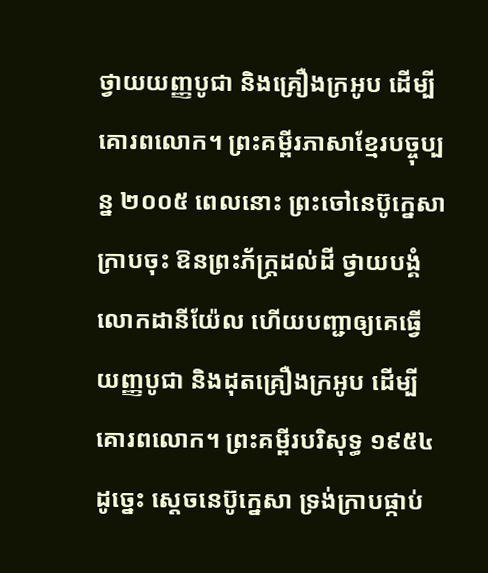ថ្វាយយញ្ញបូជា និងគ្រឿងក្រអូប ដើម្បីគោរពលោក។ ព្រះគម្ពីរភាសាខ្មែរបច្ចុប្បន្ន ២០០៥ ពេលនោះ ព្រះចៅនេប៊ូក្នេសាក្រាបចុះ ឱនព្រះភ័ក្ត្រដល់ដី ថ្វាយបង្គំលោកដានីយ៉ែល ហើយបញ្ជាឲ្យគេធ្វើយញ្ញបូជា និងដុតគ្រឿងក្រអូប ដើម្បីគោរពលោក។ ព្រះគម្ពីរបរិសុទ្ធ ១៩៥៤ ដូច្នេះ ស្តេចនេប៊ូក្នេសា ទ្រង់ក្រាបផ្កាប់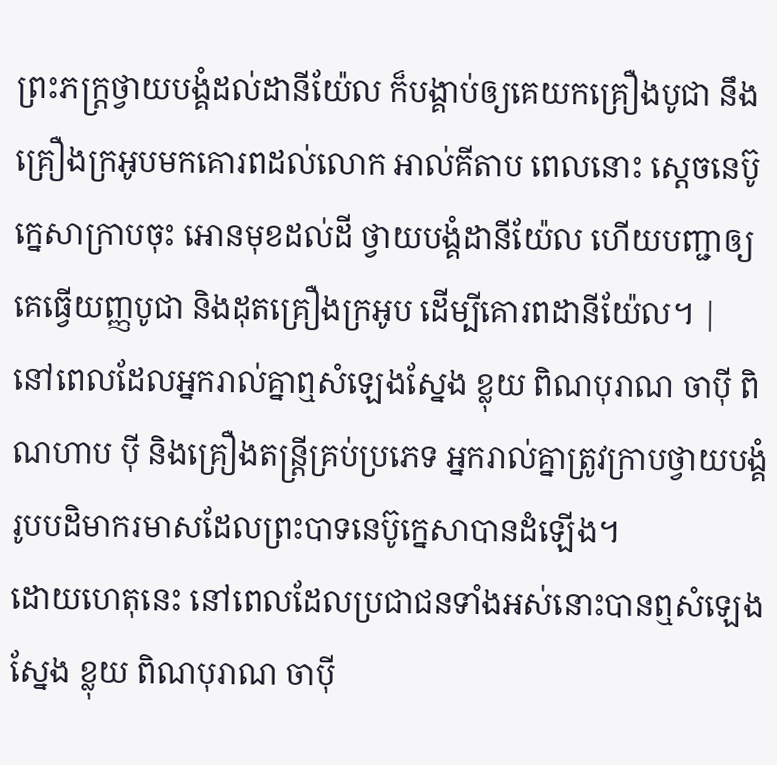ព្រះភក្ត្រថ្វាយបង្គំដល់ដានីយ៉ែល ក៏បង្គាប់ឲ្យគេយកគ្រឿងបូជា នឹងគ្រឿងក្រអូបមកគោរពដល់លោក អាល់គីតាប ពេលនោះ ស្តេចនេប៊ូក្នេសាក្រាបចុះ អោនមុខដល់ដី ថ្វាយបង្គំដានីយ៉ែល ហើយបញ្ជាឲ្យគេធ្វើយញ្ញបូជា និងដុតគ្រឿងក្រអូប ដើម្បីគោរពដានីយ៉ែល។ |
នៅពេលដែលអ្នករាល់គ្នាឮសំឡេងស្នែង ខ្លុយ ពិណបុរាណ ចាប៉ី ពិណហាប ប៉ី និងគ្រឿងតន្ត្រីគ្រប់ប្រភេទ អ្នករាល់គ្នាត្រូវក្រាបថ្វាយបង្គំរូបបដិមាករមាសដែលព្រះបាទនេប៊ូក្នេសាបានដំឡើង។
ដោយហេតុនេះ នៅពេលដែលប្រជាជនទាំងអស់នោះបានឮសំឡេងស្នែង ខ្លុយ ពិណបុរាណ ចាប៉ី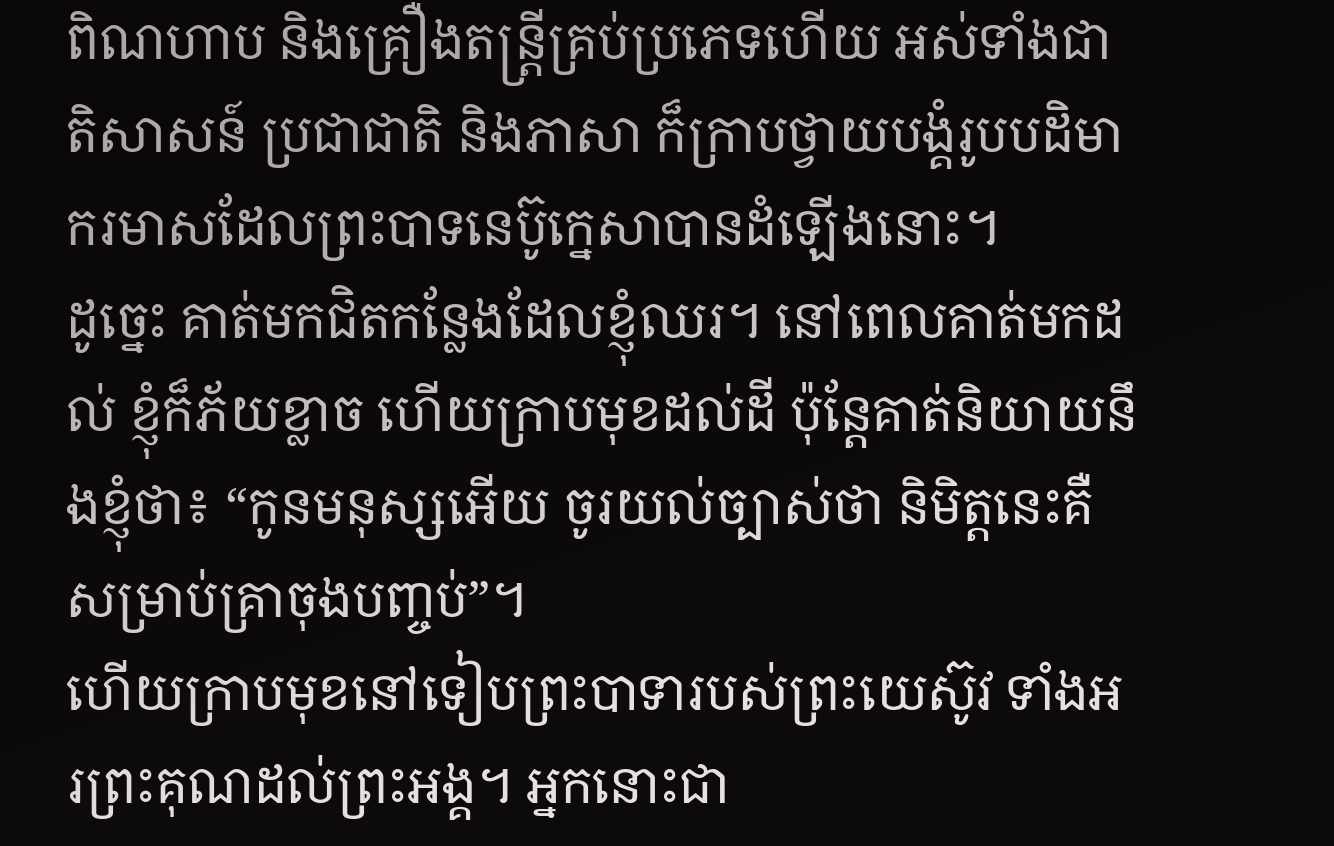ពិណហាប និងគ្រឿងតន្ត្រីគ្រប់ប្រភេទហើយ អស់ទាំងជាតិសាសន៍ ប្រជាជាតិ និងភាសា ក៏ក្រាបថ្វាយបង្គំរូបបដិមាករមាសដែលព្រះបាទនេប៊ូក្នេសាបានដំឡើងនោះ។
ដូច្នេះ គាត់មកជិតកន្លែងដែលខ្ញុំឈរ។ នៅពេលគាត់មកដល់ ខ្ញុំក៏ភ័យខ្លាច ហើយក្រាបមុខដល់ដី ប៉ុន្តែគាត់និយាយនឹងខ្ញុំថា៖ “កូនមនុស្សអើយ ចូរយល់ច្បាស់ថា និមិត្តនេះគឺសម្រាប់គ្រាចុងបញ្ចប់”។
ហើយក្រាបមុខនៅទៀបព្រះបាទារបស់ព្រះយេស៊ូវ ទាំងអរព្រះគុណដល់ព្រះអង្គ។ អ្នកនោះជា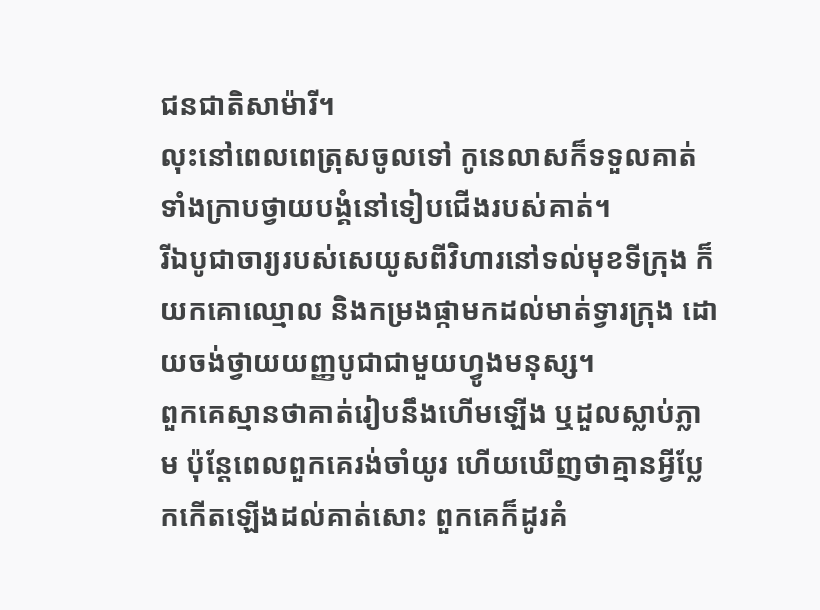ជនជាតិសាម៉ារី។
លុះនៅពេលពេត្រុសចូលទៅ កូនេលាសក៏ទទួលគាត់ ទាំងក្រាបថ្វាយបង្គំនៅទៀបជើងរបស់គាត់។
រីឯបូជាចារ្យរបស់សេយូសពីវិហារនៅទល់មុខទីក្រុង ក៏យកគោឈ្មោល និងកម្រងផ្កាមកដល់មាត់ទ្វារក្រុង ដោយចង់ថ្វាយយញ្ញបូជាជាមួយហ្វូងមនុស្ស។
ពួកគេស្មានថាគាត់រៀបនឹងហើមឡើង ឬដួលស្លាប់ភ្លាម ប៉ុន្តែពេលពួកគេរង់ចាំយូរ ហើយឃើញថាគ្មានអ្វីប្លែកកើតឡើងដល់គាត់សោះ ពួកគេក៏ដូរគំ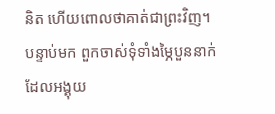និត ហើយពោលថាគាត់ជាព្រះវិញ។
បន្ទាប់មក ពួកចាស់ទុំទាំងម្ភៃបួននាក់ដែលអង្គុយ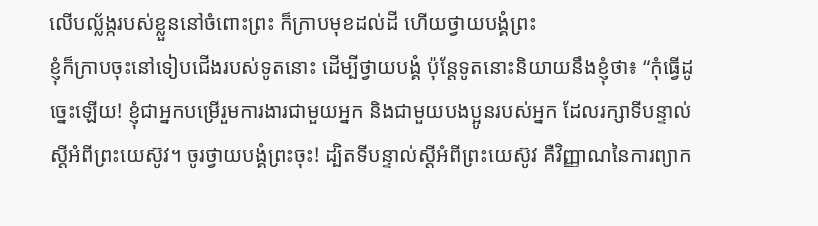លើបល្ល័ង្ករបស់ខ្លួននៅចំពោះព្រះ ក៏ក្រាបមុខដល់ដី ហើយថ្វាយបង្គំព្រះ
ខ្ញុំក៏ក្រាបចុះនៅទៀបជើងរបស់ទូតនោះ ដើម្បីថ្វាយបង្គំ ប៉ុន្តែទូតនោះនិយាយនឹងខ្ញុំថា៖ “កុំធ្វើដូច្នេះឡើយ! ខ្ញុំជាអ្នកបម្រើរួមការងារជាមួយអ្នក និងជាមួយបងប្អូនរបស់អ្នក ដែលរក្សាទីបន្ទាល់ស្ដីអំពីព្រះយេស៊ូវ។ ចូរថ្វាយបង្គំព្រះចុះ! ដ្បិតទីបន្ទាល់ស្ដីអំពីព្រះយេស៊ូវ គឺវិញ្ញាណនៃការព្យាក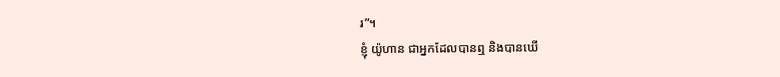រ”។
ខ្ញុំ យ៉ូហាន ជាអ្នកដែលបានឮ និងបានឃើ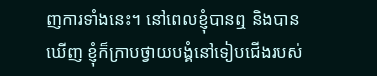ញការទាំងនេះ។ នៅពេលខ្ញុំបានឮ និងបានឃើញ ខ្ញុំក៏ក្រាបថ្វាយបង្គំនៅទៀបជើងរបស់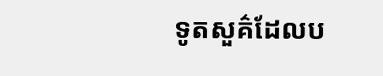ទូតសួគ៌ដែលប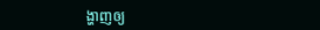ង្ហាញឲ្យ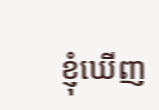ខ្ញុំឃើញ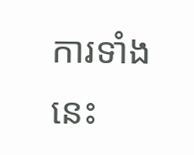ការទាំងនេះ